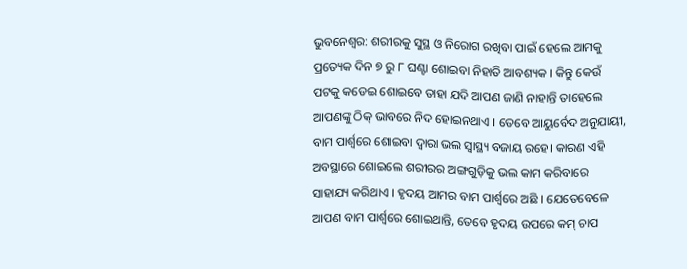ଭୁବନେଶ୍ଵର: ଶରୀରକୁ ସୁସ୍ଥ ଓ ନିରୋଗ ରଖିବା ପାଇଁ ହେଲେ ଆମକୁ ପ୍ରତ୍ୟେକ ଦିନ ୭ ରୁ ୮ ଘଣ୍ଟା ଶୋଇବା ନିହାତି ଆବଶ୍ୟକ । କିନ୍ତୁ କେଉଁ ପଟକୁ କଡେଇ ଶୋଇବେ ତାହା ଯଦି ଆପଣ ଜାଣି ନାହାନ୍ତି ତାହେଲେ ଆପଣଙ୍କୁ ଠିକ୍ ଭାବରେ ନିଦ ହୋଇନଥାଏ । ତେବେ ଆୟୁର୍ବେଦ ଅନୁଯାୟୀ, ବାମ ପାର୍ଶ୍ୱରେ ଶୋଇବା ଦ୍ଵାରା ଭଲ ସ୍ୱାସ୍ଥ୍ୟ ବଜାୟ ରହେ। କାରଣ ଏହି ଅବସ୍ଥାରେ ଶୋଇଲେ ଶରୀରର ଅଙ୍ଗଗୁଡ଼ିକୁ ଭଲ କାମ କରିବାରେ ସାହାଯ୍ୟ କରିଥାଏ । ହୃଦୟ ଆମର ବାମ ପାର୍ଶ୍ୱରେ ଅଛି । ଯେତେବେଳେ ଆପଣ ବାମ ପାର୍ଶ୍ୱରେ ଶୋଇଥାନ୍ତି, ତେବେ ହୃଦୟ ଉପରେ କମ୍ ଚାପ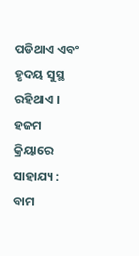ପଡିଥାଏ ଏବଂ ହୃଦୟ ସୁସ୍ଥ ରହିଥାଏ ।
ହଜମ କ୍ରିୟାରେ ସାହାଯ୍ୟ :
ବାମ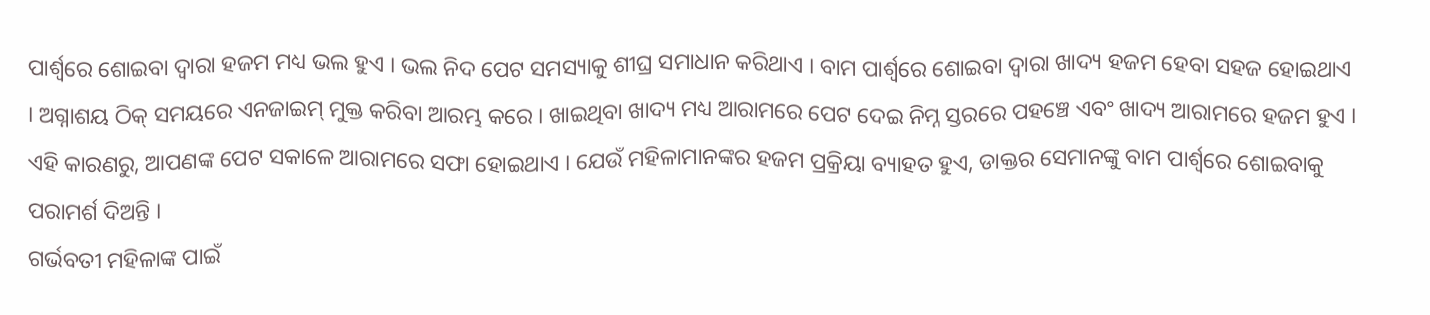ପାର୍ଶ୍ୱରେ ଶୋଇବା ଦ୍ୱାରା ହଜମ ମଧ୍ୟ ଭଲ ହୁଏ । ଭଲ ନିଦ ପେଟ ସମସ୍ୟାକୁ ଶୀଘ୍ର ସମାଧାନ କରିଥାଏ । ବାମ ପାର୍ଶ୍ୱରେ ଶୋଇବା ଦ୍ୱାରା ଖାଦ୍ୟ ହଜମ ହେବା ସହଜ ହୋଇଥାଏ । ଅଗ୍ନାଶୟ ଠିକ୍ ସମୟରେ ଏନଜାଇମ୍ ମୁକ୍ତ କରିବା ଆରମ୍ଭ କରେ । ଖାଇଥିବା ଖାଦ୍ୟ ମଧ୍ୟ ଆରାମରେ ପେଟ ଦେଇ ନିମ୍ନ ସ୍ତରରେ ପହଞ୍ଚେ ଏବଂ ଖାଦ୍ୟ ଆରାମରେ ହଜମ ହୁଏ । ଏହି କାରଣରୁ, ଆପଣଙ୍କ ପେଟ ସକାଳେ ଆରାମରେ ସଫା ହୋଇଥାଏ । ଯେଉଁ ମହିଳାମାନଙ୍କର ହଜମ ପ୍ରକ୍ରିୟା ବ୍ୟାହତ ହୁଏ, ଡାକ୍ତର ସେମାନଙ୍କୁ ବାମ ପାର୍ଶ୍ୱରେ ଶୋଇବାକୁ ପରାମର୍ଶ ଦିଅନ୍ତି ।
ଗର୍ଭବତୀ ମହିଳାଙ୍କ ପାଇଁ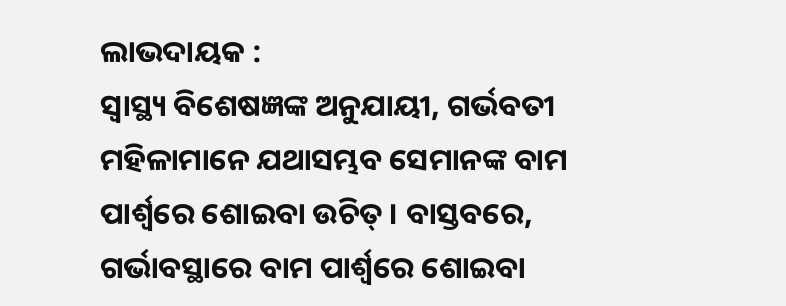ଲାଭଦାୟକ :
ସ୍ୱାସ୍ଥ୍ୟ ବିଶେଷଜ୍ଞଙ୍କ ଅନୁଯାୟୀ, ଗର୍ଭବତୀ ମହିଳାମାନେ ଯଥାସମ୍ଭବ ସେମାନଙ୍କ ବାମ ପାର୍ଶ୍ୱରେ ଶୋଇବା ଉଚିତ୍ । ବାସ୍ତବରେ, ଗର୍ଭାବସ୍ଥାରେ ବାମ ପାର୍ଶ୍ୱରେ ଶୋଇବା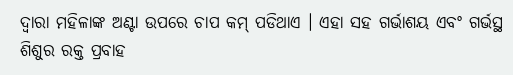ଦ୍ଵାରା ମହିଳାଙ୍କ ଅଣ୍ଟା ଉପରେ ଚାପ କମ୍ ପଡିଥାଏ । ଏହା ସହ ଗର୍ଭାଶୟ ଏବଂ ଗର୍ଭସ୍ଥ ଶିଶୁର ରକ୍ତ ପ୍ରବାହ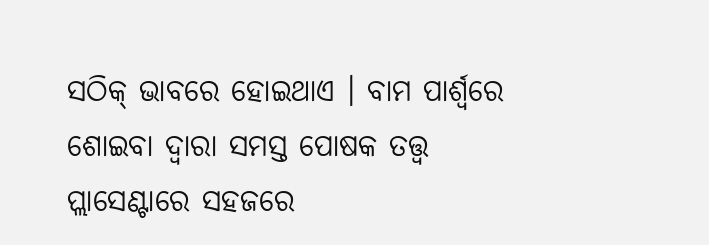ସଠିକ୍ ଭାବରେ ହୋଇଥାଏ । ବାମ ପାର୍ଶ୍ୱରେ ଶୋଇବା ଦ୍ୱାରା ସମସ୍ତ ପୋଷକ ତତ୍ତ୍ୱ ପ୍ଲାସେଣ୍ଟାରେ ସହଜରେ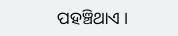ପହଞ୍ଚିଥାଏ ।